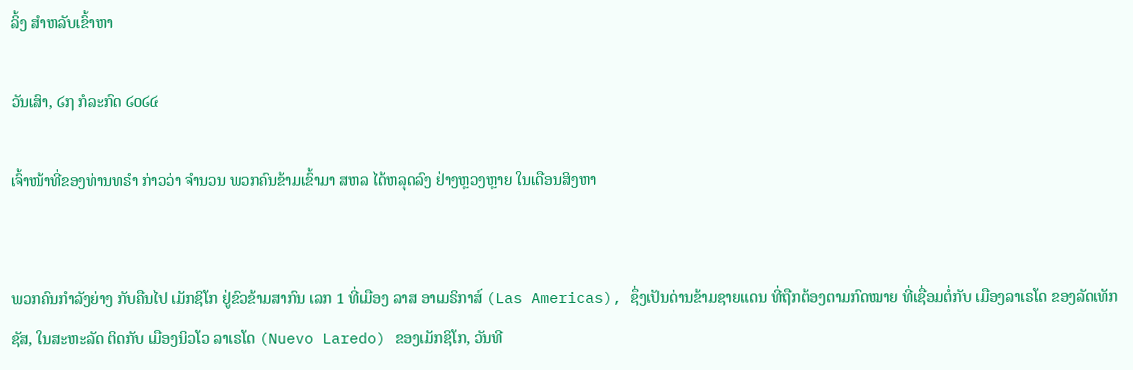ລິ້ງ ສຳຫລັບເຂົ້າຫາ

ວັນເສົາ, ໒໗ ກໍລະກົດ ໒໐໒໔

ເຈົ້າໜ້າທີ່ຂອງທ່ານທຣຳ ກ່າວວ່າ ຈຳນວນ ພວກຄົນຂ້າມເຂົ້າມາ ສຫລ ໄດ້ຫລຸດລົງ ຢ່າງຫຼວງຫຼາຍ ໃນເດືອນສິງຫາ


ພວກຄົນກຳລັງຍ່າງ ກັບຄືນໄປ ເມັກຊິໂກ ຢູ່ຂົວຂ້າມສາກົນ ເລກ 1 ທີ່ເມືອງ ລາສ ອາເມຣິກາສ໌ (Las Americas), ຊຶ່ງເປັນດ່ານຂ້າມຊາຍແດນ ທີ່ຖືກຕ້ອງຕາມກົດໝາຍ ທີ່ເຊື່ອມຕໍ່ກັບ ເມືອງລາເຣໂດ ຂອງລັດເທັກຊັສ, ໃນສະຫະລັດ ຕິດກັບ ເມືອງນິວໂວ ລາເຣໂດ (Nuevo Laredo) ຂອງເມັກຊິໂກ, ວັນທີ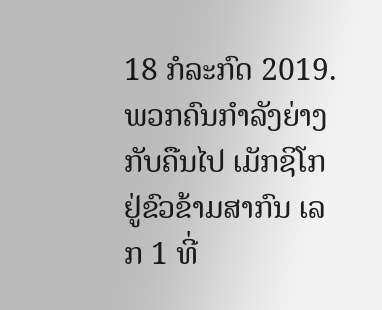18 ກໍລະກົດ 2019.
ພວກຄົນກຳລັງຍ່າງ ກັບຄືນໄປ ເມັກຊິໂກ ຢູ່ຂົວຂ້າມສາກົນ ເລກ 1 ທີ່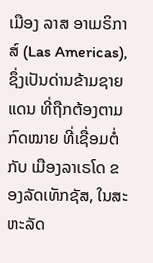ເມືອງ ລາສ ອາເມຣິກາສ໌ (Las Americas), ຊຶ່ງເປັນດ່ານຂ້າມຊາຍແດນ ທີ່ຖືກຕ້ອງຕາມກົດໝາຍ ທີ່ເຊື່ອມຕໍ່ກັບ ເມືອງລາເຣໂດ ຂອງລັດເທັກຊັສ, ໃນສະຫະລັດ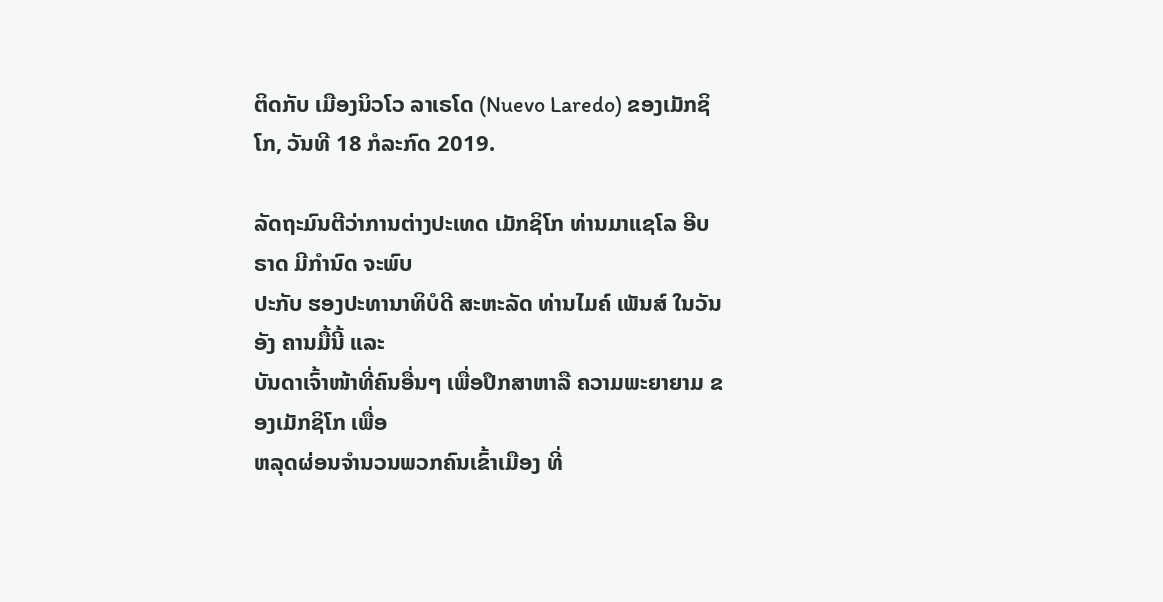ຕິດກັບ ເມືອງນິວໂວ ລາເຣໂດ (Nuevo Laredo) ຂອງເມັກຊິໂກ, ວັນທີ 18 ກໍລະກົດ 2019.

ລັດຖະມົນຕີວ່າການຕ່າງປະເທດ ເມັກຊິໂກ ທ່ານມາແຊໂລ ອີບຣາດ ມີກຳນົດ ຈະພົບ
ປະກັບ ຮອງປະທານາທິບໍດີ ສະຫະລັດ ທ່ານໄມຄ໌ ເພັນສ໌ ໃນວັນອັງ ຄານມື້ນີ້ ແລະ
ບັນດາເຈົ້າໜ້າທີ່ຄົນອື່ນໆ ເພື່ອປຶກສາຫາລື ຄວາມພະຍາຍາມ ຂອງເມັກຊິໂກ ເພື່ອ
ຫລຸດຜ່ອນຈຳນວນພວກຄົນເຂົ້າເມືອງ ທີ່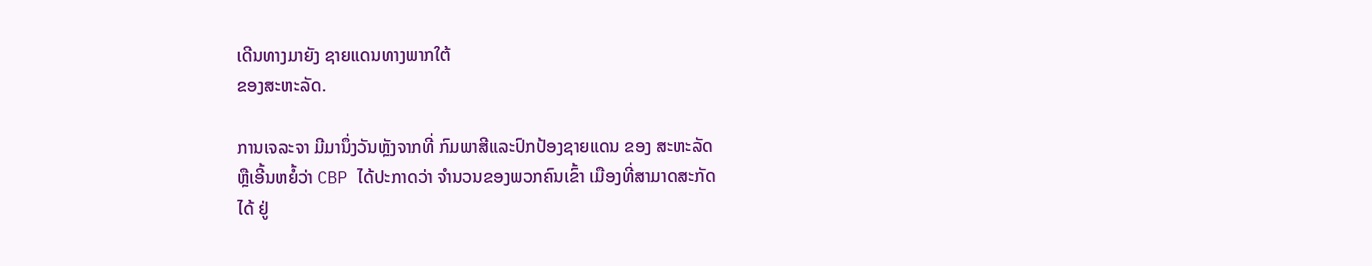ເດີນທາງມາຍັງ ຊາຍແດນທາງພາກໃຕ້
ຂອງສະຫະລັດ.

ການເຈລະຈາ ມີມານຶ່ງວັນຫຼັງຈາກທີ່ ກົມພາສີແລະປົກປ້ອງຊາຍແດນ ຂອງ ສະຫະລັດ
ຫຼືເອີ້ນຫຍໍ້ວ່າ CBP ໄດ້ປະກາດວ່າ ຈຳນວນຂອງພວກຄົນເຂົ້າ ເມືອງທີ່ສາມາດສະກັດ
ໄດ້ ຢູ່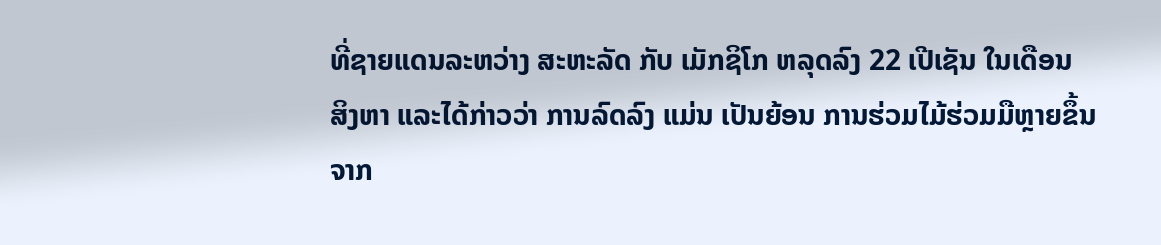ທີ່ຊາຍແດນລະຫວ່າງ ສະຫະລັດ ກັບ ເມັກຊິໂກ ຫລຸດລົງ 22 ເປີເຊັນ ໃນເດືອນ
ສິງຫາ ແລະໄດ້ກ່າວວ່າ ການລົດລົງ ແມ່ນ ເປັນຍ້ອນ ການຮ່ວມໄມ້ຮ່ວມມືຫຼາຍຂຶ້ນ
ຈາກ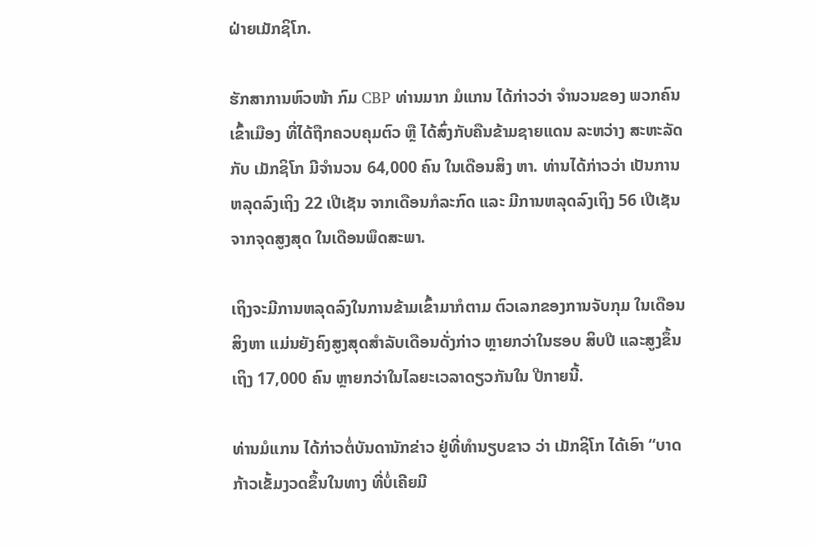ຝ່າຍເມັກຊິໂກ.

ຮັກສາການຫົວໜ້າ ກົມ CBP ທ່ານມາກ ມໍແກນ ໄດ້ກ່າວວ່າ ຈຳນວນຂອງ ພວກຄົນ
ເຂົ້າເມືອງ ທີ່ໄດ້ຖືກຄວບຄຸມຕົວ ຫຼື ໄດ້ສົ່ງກັບຄືນຂ້າມຊາຍແດນ ລະຫວ່າງ ສະຫະລັດ
ກັບ ເມັກຊິໂກ ມີຈຳນວນ 64,000 ຄົນ ໃນເດືອນສິງ ຫາ. ທ່ານໄດ້ກ່າວວ່າ ເປັນການ
ຫລຸດລົງເຖິງ 22 ເປີເຊັນ ຈາກເດືອນກໍລະກົດ ແລະ ມີການຫລຸດລົງເຖິງ 56 ເປີເຊັນ
ຈາກຈຸດສູງສຸດ ໃນເດືອນພຶດສະພາ.

ເຖິງຈະມີການຫລຸດລົງໃນການຂ້າມເຂົ້າມາກໍຕາມ ຕົວເລກຂອງການຈັບກຸມ ໃນເດືອນ
ສິງຫາ ແມ່ນຍັງຄົງສູງສຸດສຳລັບເດືອນດັ່ງກ່າວ ຫຼາຍກວ່າໃນຮອບ ສິບປີ ແລະສູງຂຶ້ນ
ເຖິງ 17,000 ຄົນ ຫຼາຍກວ່າໃນໄລຍະເວລາດຽວກັນໃນ ປີກາຍນີ້.

ທ່ານມໍແກນ ໄດ້ກ່າວຕໍ່ບັນດານັກຂ່າວ ຢູ່ທີ່ທຳນຽບຂາວ ວ່າ ເມັກຊິໂກ ໄດ້ເອົາ “ບາດ
ກ້າວເຂັ້ມງວດຂຶ້ນໃນທາງ ທີ່ບໍ່ເຄີຍມີ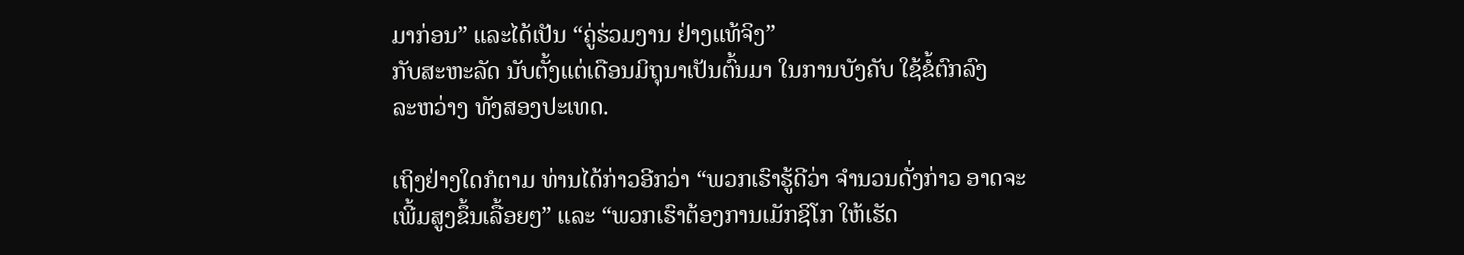ມາກ່ອນ” ແລະໄດ້ເປັນ “ຄູ່ຮ່ວມງານ ຢ່າງແທ້ຈິງ”
ກັບສະຫະລັດ ນັບຕັ້ງແຕ່ເດືອນມິຖຸນາເປັນຕົ້ນມາ ໃນການບັງຄັບ ໃຊ້ຂໍ້ຕົກລົງ
ລະຫວ່າງ ທັງສອງປະເທດ.

ເຖິງຢ່າງໃດກໍຕາມ ທ່ານໄດ້ກ່າວອີກວ່າ “ພວກເຮົາຮູ້ດີວ່າ ຈຳນວນດັ່ງກ່າວ ອາດຈະ
ເພີ້ມສູງຂຶ້ນເລື້ອຍໆ” ແລະ “ພວກເຮົາຕ້ອງການເມັກຊິໂກ ໃຫ້ເຮັດ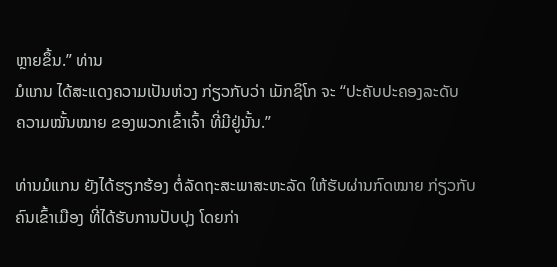ຫຼາຍຂຶ້ນ.” ທ່ານ
ມໍແກນ ໄດ້ສະແດງຄວາມເປັນຫ່ວງ ກ່ຽວກັບວ່າ ເມັກຊິໂກ ຈະ “ປະຄັບປະຄອງລະດັບ
ຄວາມໝັ້ນໝາຍ ຂອງພວກເຂົ້າເຈົ້າ ທີ່ມີຢູ່ນັ້ນ.”

ທ່ານມໍແກນ ຍັງໄດ້ຮຽກຮ້ອງ ຕໍ່ລັດຖະສະພາສະຫະລັດ ໃຫ້ຮັບຜ່ານກົດໝາຍ ກ່ຽວກັບ
ຄົນເຂົ້າເມືອງ ທີ່ໄດ້ຮັບການປັບປຸງ ໂດຍກ່າ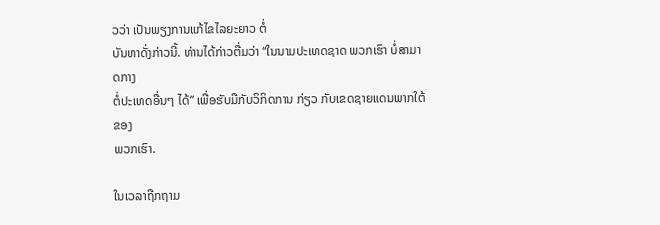ວວ່າ ເປັນພຽງການແກ້ໄຂໄລຍະຍາວ ຕໍ່
ບັນຫາດັ່ງກ່າວນີ້. ທ່ານໄດ້ກ່າວຕື່ມວ່າ “ໃນນາມປະເທດຊາດ ພວກເຮົາ ບໍ່ສາມາດກາງ
ຕໍ່ປະເທດອື່ນໆ ໄດ້” ເພື່ອຮັບມືກັບວິກິດການ ກ່ຽວ ກັບເຂດຊາຍແດນພາກໃຕ້ຂອງ
ພວກເຮົາ.

ໃນເວລາຖືກຖາມ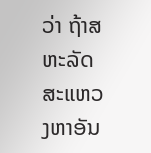ວ່າ ຖ້າສຫະລັດ ສະແຫວງຫາອັນ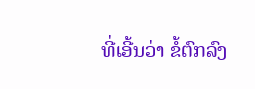ທີ່ເອີ້ນວ່າ ຂໍ້ຕົກລົງ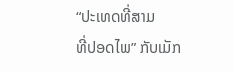“ປະເທດທີ່ສາມ
ທີ່ປອດໄພ” ກັບເມັກ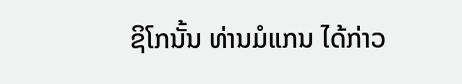ຊິໂກນັ້ນ ທ່ານມໍແກນ ໄດ້ກ່າວ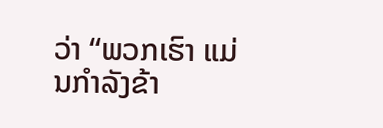ວ່າ “ພວກເຮົາ ແມ່ນກຳລັງຂ້າ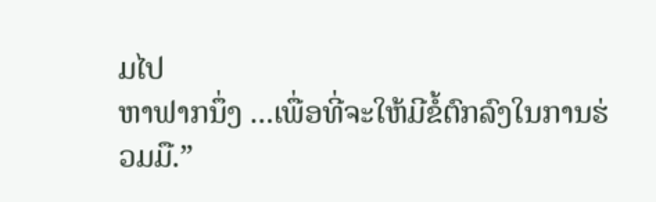ມໄປ
ຫາຟາກນຶ່ງ ...ເພື່ອທີ່ຈະໃຫ້ມີຂໍ້ຕົກລົງໃນການຮ່ວມມື.”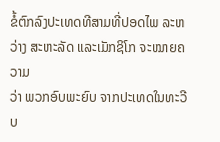ຂໍ້ຕົກລົງປະເທດທີສາມທີ່ປອດໄພ ລະຫວ່າງ ສະຫະລັດ ແລະເມັກຊິໂກ ຈະໝາຍຄວາມ
ວ່າ ພວກອົບພະຍົບ ຈາກປະເທດໃນທະວີບ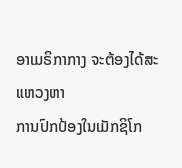ອາເມຣິກາກາງ ຈະຕ້ອງໄດ້ສະແຫວງຫາ
ການປົກປ້ອງໃນເມັກຊິໂກ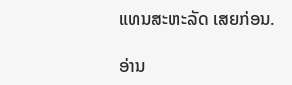ແທນສະຫະລັດ ເສຍກ່ອນ.

ອ່ານ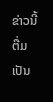ຂ່າວນີ້ຕື່ມ ເປັນ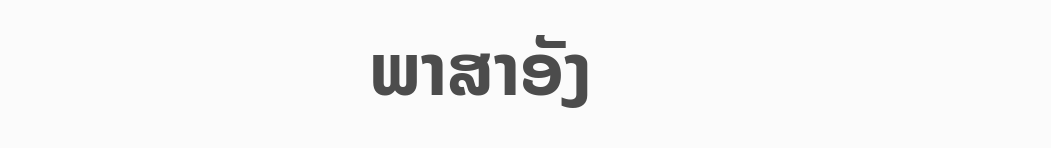ພາສາອັງ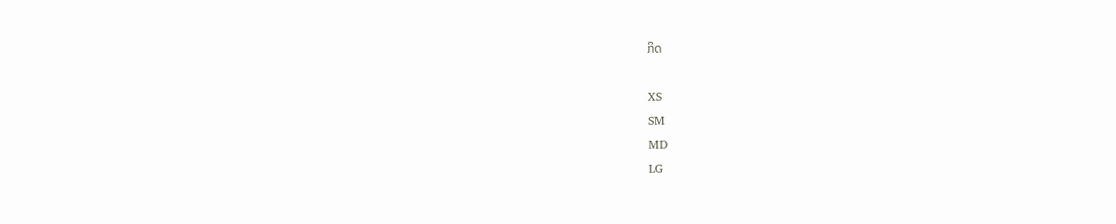ກິດ

XS
SM
MD
LG